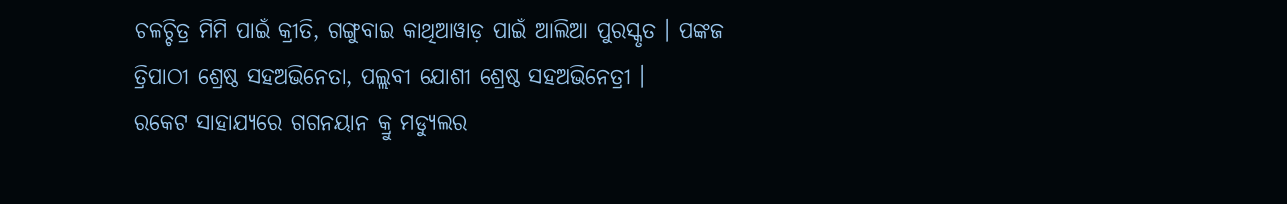ଚଳଚ୍ଚିତ୍ର ମିମି ପାଇଁ କ୍ରୀତି, ଗଙ୍ଗୁବାଇ କାଥିଆୱାଡ଼ ପାଇଁ ଆଲିଆ ପୁରସ୍କୃତ । ପଙ୍କଜ ତ୍ରିପାଠୀ ଶ୍ରେଷ୍ଠ ସହଅଭିନେତା, ପଲ୍ଲବୀ ଯୋଶୀ ଶ୍ରେଷ୍ଠ ସହଅଭିନେତ୍ରୀ ।
ରକେଟ ସାହାଯ୍ୟରେ ଗଗନୟାନ କ୍ରୁ ମଡ୍ୟୁଲର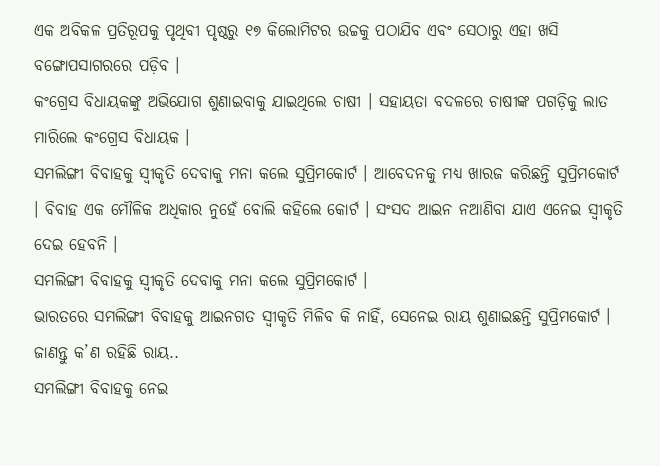ଏକ ଅବିକଳ ପ୍ରତିରୂପକୁ ପୃଥିବୀ ପୃଷ୍ଠରୁ ୧୭ କିଲୋମିଟର ଉଚ୍ଚକୁ ପଠାଯିବ ଏବଂ ସେଠାରୁ ଏହା ଖସି ବଙ୍ଗୋପସାଗରରେ ପଡ଼ିବ ।
କଂଗ୍ରେସ ବିଧାୟକଙ୍କୁ ଅଭିଯୋଗ ଶୁଣାଇବାକୁ ଯାଇଥିଲେ ଚାଷୀ । ସହାୟତା ବଦଳରେ ଚାଷୀଙ୍କ ପଗଡ଼ିକୁ ଲାତ ମାରିଲେ କଂଗ୍ରେସ ବିଧାୟକ ।
ସମଲିଙ୍ଗୀ ବିବାହକୁ ସ୍ୱୀକୃତି ଦେବାକୁ ମନା କଲେ ସୁପ୍ରିମକୋର୍ଟ । ଆବେଦନକୁ ମଧ୍ୟ ଖାରଜ କରିଛନ୍ତି ସୁପ୍ରିମକୋର୍ଟ । ବିବାହ ଏକ ମୌଳିକ ଅଧିକାର ନୁହେଁ ବୋଲି କହିଲେ କୋର୍ଟ । ସଂସଦ ଆଇନ ନଆଣିବା ଯାଏ ଏନେଇ ସ୍ୱୀକୃତି ଦେଇ ହେବନି ।
ସମଲିଙ୍ଗୀ ବିବାହକୁ ସ୍ୱୀକୃତି ଦେବାକୁ ମନା କଲେ ସୁପ୍ରିମକୋର୍ଟ ।
ଭାରତରେ ସମଲିଙ୍ଗୀ ବିବାହକୁ ଆଇନଗତ ସ୍ୱୀକୃତି ମିଳିବ କି ନାହିଁ, ସେନେଇ ରାୟ ଶୁଣାଇଛନ୍ତି ସୁପ୍ରିମକୋର୍ଟ । ଜାଣନ୍ତୁ କ’ଣ ରହିଛି ରାୟ..
ସମଲିଙ୍ଗୀ ବିବାହକୁ ନେଇ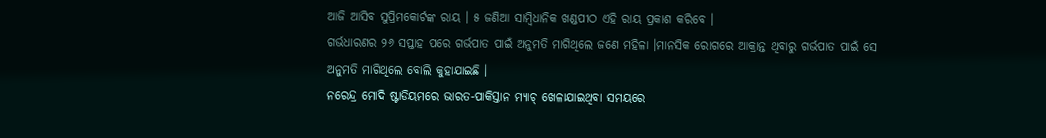ଆଜି ଆସିବ ସୁପ୍ରିମକୋର୍ଟଙ୍କ ରାୟ । ୫ ଜଣିଆ ସାମ୍ବିଧାନିକ ଖଣ୍ଡପୀଠ ଏହି ରାୟ ପ୍ରକାଶ କରିବେ ।
ଗର୍ଭଧାରଣର ୨୬ ସପ୍ତାହ ପରେ ଗର୍ଭପାତ ପାଇଁ ଅନୁମତି ମାଗିଥିଲେ ଜଣେ ମହିଳା ।ମାନସିକ ରୋଗରେ ଆକ୍ରାନ୍ତ ଥିବାରୁ ଗର୍ଭପାତ ପାଇଁ ସେ ଅନୁମତି ମାଗିଥିଲେ ବୋଲି କୁହାଯାଇଛି ।
ନରେନ୍ଦ୍ର ମୋଦି ଷ୍ଟାଡିୟମରେ ଭାରତ-ପାକିସ୍ତାନ ମ୍ୟାଚ୍ ଖେଳାଯାଇଥିବା ସମୟରେ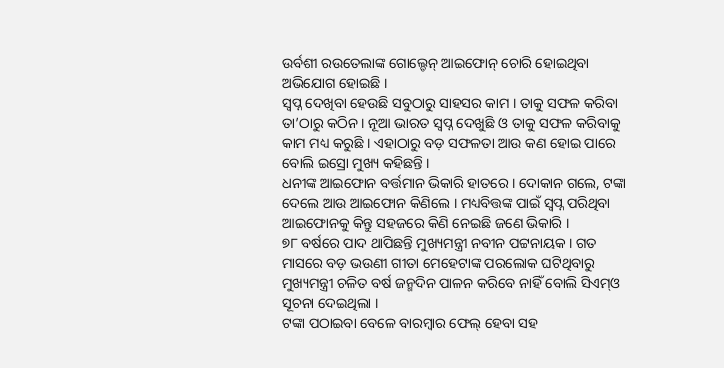ଉର୍ବଶୀ ରଉତେଲାଙ୍କ ଗୋଲ୍ଡେନ୍ ଆଇଫୋନ୍ ଚୋରି ହୋଇଥିବା ଅଭିଯୋଗ ହୋଇଛି ।
ସ୍ବପ୍ନ ଦେଖିବା ହେଉଛି ସବୁଠାରୁ ସାହସର କାମ । ତାକୁ ସଫଳ କରିବା ତା’ଠାରୁ କଠିନ । ନୂଆ ଭାରତ ସ୍ବପ୍ନ ଦେଖୁଛି ଓ ତାକୁ ସଫଳ କରିବାକୁ କାମ ମଧ୍ୟ କରୁଛି । ଏହାଠାରୁ ବଡ଼ ସଫଳତା ଆଉ କଣ ହୋଇ ପାରେ ବୋଲି ଇସ୍ରୋ ମୁଖ୍ୟ କହିଛନ୍ତି ।
ଧନୀଙ୍କ ଆଇଫୋନ ବର୍ତ୍ତମାନ ଭିକାରି ହାତରେ । ଦୋକାନ ଗଲେ, ଟଙ୍କା ଦେଲେ ଆଉ ଆଇଫୋନ କିଣିଲେ । ମଧ୍ୟବିତ୍ତଙ୍କ ପାଇଁ ସ୍ବପ୍ନ ପରିଥିବା ଆଇଫୋନକୁ କିନ୍ତୁ ସହଜରେ କିଣି ନେଇଛି ଜଣେ ଭିକାରି ।
୭୮ ବର୍ଷରେ ପାଦ ଥାପିଛନ୍ତି ମୁଖ୍ୟମନ୍ତ୍ରୀ ନବୀନ ପଟ୍ଟନାୟକ । ଗତ ମାସରେ ବଡ଼ ଭଉଣୀ ଗୀତା ମେହେଟାଙ୍କ ପରଲୋକ ଘଟିଥିବାରୁ ମୁଖ୍ୟମନ୍ତ୍ରୀ ଚଳିତ ବର୍ଷ ଜନ୍ମଦିନ ପାଳନ କରିବେ ନାହିଁ ବୋଲି ସିଏମ୍ଓ ସୂଚନା ଦେଇଥିଲା ।
ଟଙ୍କା ପଠାଇବା ବେଳେ ବାରମ୍ବାର ଫେଲ୍ ହେବା ସହ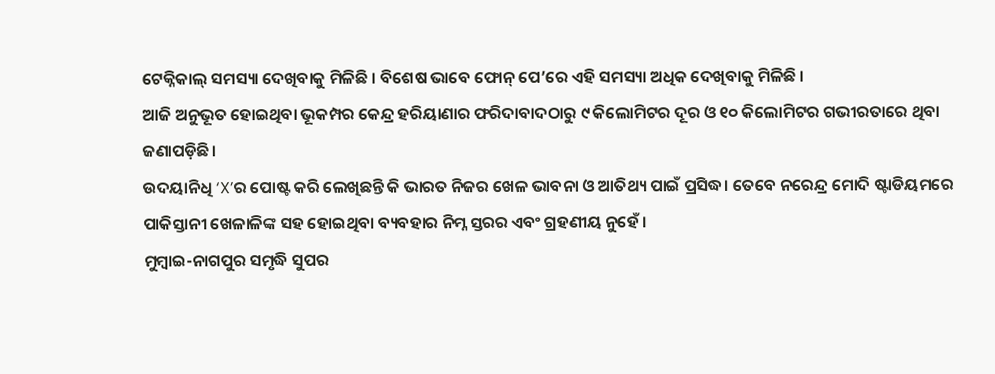ଟେକ୍ନିକାଲ୍ ସମସ୍ୟା ଦେଖିବାକୁ ମିଳିଛି । ବିଶେଷ ଭାବେ ଫୋନ୍ ପେ’ରେ ଏହି ସମସ୍ୟା ଅଧିକ ଦେଖିବାକୁ ମିଳିଛି ।
ଆଜି ଅନୁଭୂତ ହୋଇଥିବା ଭୂକମ୍ପର କେନ୍ଦ୍ର ହରିୟାଣାର ଫରିଦାବାଦଠାରୁ ୯ କିଲୋମିଟର ଦୂର ଓ ୧୦ କିଲୋମିଟର ଗଭୀରତାରେ ଥିବା ଜଣାପଡ଼ିଛି।
ଉଦୟାନିଧି ‘X’ର ପୋଷ୍ଟ କରି ଲେଖିଛନ୍ତି କି ଭାରତ ନିଜର ଖେଳ ଭାବନା ଓ ଆତିଥ୍ୟ ପାଇଁ ପ୍ରସିଦ୍ଧ। ତେବେ ନରେନ୍ଦ୍ର ମୋଦି ଷ୍ଟାଡିୟମରେ ପାକିସ୍ତାନୀ ଖେଳାଳିଙ୍କ ସହ ହୋଇଥିବା ବ୍ୟବହାର ନିମ୍ନ ସ୍ତରର ଏବଂ ଗ୍ରହଣୀୟ ନୁହେଁ ।
ମୁମ୍ବାଇ-ନାଗପୁର ସମୃଦ୍ଧି ସୁପର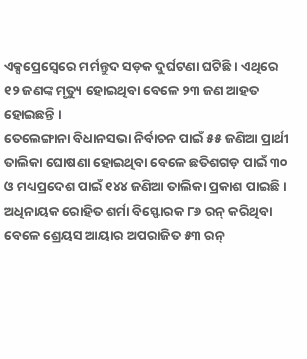ଏକ୍ସପ୍ରେସ୍ୱେରେ ମର୍ମନ୍ତୁଦ ସଡ଼କ ଦୁର୍ଘଟଣା ଘଟିଛି । ଏଥିରେ ୧୨ ଜଣଙ୍କ ମୃତ୍ୟୁ ହୋଇଥିବା ବେଳେ ୨୩ ଜଣ ଆହତ ହୋଇଛନ୍ତି ।
ତେଲେଙ୍ଗାନା ବିଧାନସଭା ନିର୍ବାଚନ ପାଇଁ ୫୫ ଜଣିଆ ପ୍ରାର୍ଥୀ ତାଲିକା ଘୋଷଣା ହୋଇଥିବା ବେଳେ ଛତିଶଗଡ଼ ପାଇଁ ୩୦ ଓ ମଧ୍ୟପ୍ରଦେଶ ପାଇଁ ୧୪୪ ଜଣିଆ ତାଲିକା ପ୍ରକାଶ ପାଇଛି ।
ଅଧିନାୟକ ରୋହିତ ଶର୍ମା ବିସ୍ଫୋରକ ୮୬ ରନ୍ କରିଥିବା ବେଳେ ଶ୍ରେୟସ ଆୟାର ଅପରାଜିତ ୫୩ ରନ୍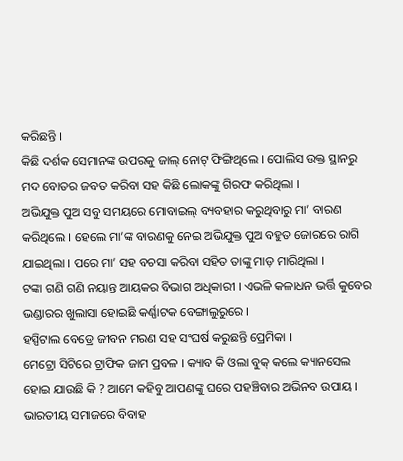କରିଛନ୍ତି ।
କିଛି ଦର୍ଶକ ସେମାନଙ୍କ ଉପରକୁ ଜାଲ୍ ନୋଟ୍ ଫିଙ୍ଗିଥିଲେ । ପୋଲିସ ଉକ୍ତ ସ୍ଥାନରୁ ମଦ ବୋତର ଜବତ କରିବା ସହ କିଛି ଲୋକଙ୍କୁ ଗିରଫ କରିଥିଲା ।
ଅଭିଯୁକ୍ତ ପୁଅ ସବୁ ସମୟରେ ମୋବାଇଲ୍ ବ୍ୟବହାର କରୁଥିବାରୁ ମା’ ବାରଣ କରିଥିଲେ । ହେଲେ ମା’ଙ୍କ ବାରଣକୁ ନେଇ ଅଭିଯୁକ୍ତ ପୁଅ ବହୁତ ଜୋରରେ ରାଗି ଯାଇଥିଲା । ପରେ ମା’ ସହ ବଚସା କରିବା ସହିତ ତାଙ୍କୁ ମାଡ଼ ମାରିଥିଲା ।
ଟଙ୍କା ଗଣି ଗଣି ନୟାନ୍ତ ଆୟକର ବିଭାଗ ଅଧିକାରୀ । ଏଭଳି କଳାଧନ ଭର୍ତ୍ତି କୁବେର ଭଣ୍ଡାରର ଖୁଲାସା ହୋଇଛି କର୍ଣ୍ଣାଟକ ବେଙ୍ଗାଲୁରୁରେ ।
ହସ୍ପିଟାଲ ବେଡ୍ରେ ଜୀବନ ମରଣ ସହ ସଂଘର୍ଷ କରୁଛନ୍ତି ପ୍ରେମିକା ।
ମେଟ୍ରୋ ସିଟିରେ ଟ୍ରାଫିକ ଜାମ ପ୍ରବଳ । କ୍ୟାବ କି ଓଲା ବୁକ୍ କଲେ କ୍ୟାନସେଲ ହୋଇ ଯାଉଛି କି ? ଆମେ କହିବୁ ଆପଣଙ୍କୁ ଘରେ ପହଞ୍ଚିବାର ଅଭିନବ ଉପାୟ ।
ଭାରତୀୟ ସମାଜରେ ବିବାହ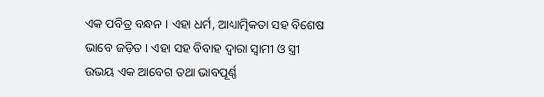ଏକ ପବିତ୍ର ବନ୍ଧନ । ଏହା ଧର୍ମ, ଆଧ୍ୟାତ୍ମିକତା ସହ ବିଶେଷ ଭାବେ ଜଡ଼ିତ । ଏହା ସହ ବିବାହ ଦ୍ୱାରା ସ୍ୱାମୀ ଓ ସ୍ତ୍ରୀ ଉଭୟ ଏକ ଆବେଗ ତଥା ଭାବପୂର୍ଣ୍ଣ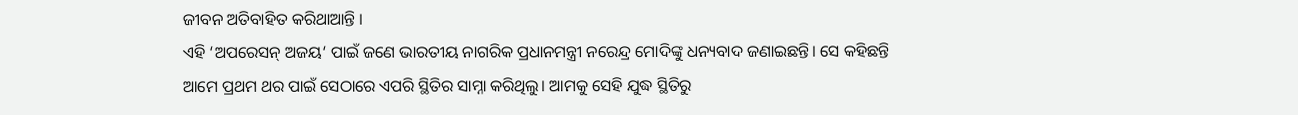ଜୀବନ ଅତିବାହିତ କରିଥାଆନ୍ତି ।
ଏହି ‘ଅପରେସନ୍ ଅଜୟ‘ ପାଇଁ ଜଣେ ଭାରତୀୟ ନାଗରିକ ପ୍ରଧାନମନ୍ତ୍ରୀ ନରେନ୍ଦ୍ର ମୋଦିଙ୍କୁ ଧନ୍ୟବାଦ ଜଣାଇଛନ୍ତି। ସେ କହିଛନ୍ତି ଆମେ ପ୍ରଥମ ଥର ପାଇଁ ସେଠାରେ ଏପରି ସ୍ଥିତିର ସାମ୍ନା କରିଥିଲୁ। ଆମକୁ ସେହି ଯୁଦ୍ଧ ସ୍ଥିତିରୁ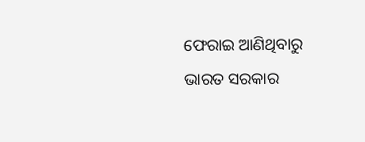ଫେରାଇ ଆଣିଥିବାରୁ ଭାରତ ସରକାର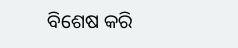ବିଶେଷ କରି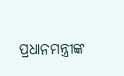ପ୍ରଧାନମନ୍ତ୍ରୀଙ୍କ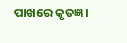ପାଖରେ କୃତଜ୍ଞ।